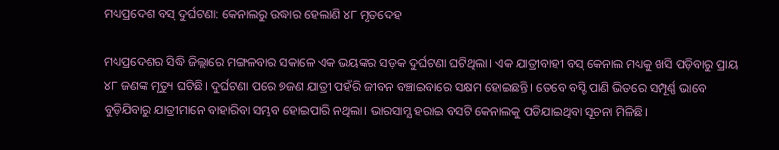ମଧ୍ୟପ୍ରଦେଶ ବସ୍ ଦୁର୍ଘଟଣା: କେନାଲରୁ ଉଦ୍ଧାର ହେଲାଣି ୪୮ ମୃତଦେହ

ମଧ୍ୟପ୍ରଦେଶର ସିଦ୍ଧି ଜିଲ୍ଲାରେ ମଙ୍ଗଳବାର ସକାଳେ ଏକ ଭୟଙ୍କର ସଡ଼କ ଦୁର୍ଘଟଣା ଘଟିଥିଲା। ଏକ ଯାତ୍ରୀବାହୀ ବସ୍ କେନାଲ ମଧ୍ୟକୁ ଖସି ପଡ଼ିବାରୁ ପ୍ରାୟ ୪୮ ଜଣଙ୍କ ମୃତ୍ୟୁ ଘଟିଛି। ଦୁର୍ଘଟଣା ପରେ ୭ଜଣ ଯାତ୍ରୀ ପହଁରି ଜୀବନ ବଞ୍ଚାଇବାରେ ସକ୍ଷମ ହୋଇଛନ୍ତି। ତେବେ ବସ୍ଟି ପାଣି ଭିତରେ ସମ୍ପୂର୍ଣ୍ଣ ଭାବେ ବୁଡ଼ିଯିବାରୁ ଯାତ୍ରୀମାନେ ବାହାରିବା ସମ୍ଭବ ହୋଇପାରି ନଥିଲା। ଭାରସାମ୍ଯ ହରାଇ ବସଟି କେନାଲକୁ ପଡିଯାଇଥିବା ସୂଚନା ମିଳିଛି।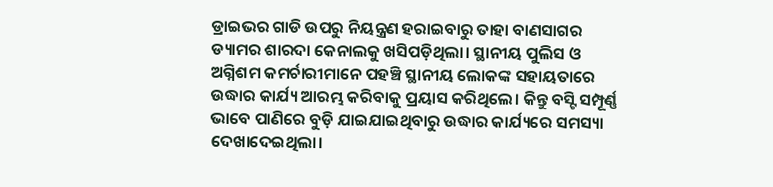ଡ୍ରାଇଭର ଗାଡି ଉପରୁ ନିୟନ୍ତ୍ରଣ ହରାଇବାରୁ ତାହା ବାଣସାଗର ଡ୍ୟାମର ଶାରଦା କେନାଲକୁ ଖସିପଡ଼ିଥିଲା। ସ୍ଥାନୀୟ ପୁଲିସ ଓ ଅଗ୍ନିଶମ କମର୍ଚାରୀମାନେ ପହଞ୍ଚି ସ୍ଥାନୀୟ ଲୋକଙ୍କ ସହାୟତାରେ ଉଦ୍ଧାର କାର୍ଯ୍ୟ ଆରମ୍ଭ କରିବାକୁ ପ୍ରୟାସ କରିଥିଲେ। କିନ୍ତୁ ବସ୍ଟି ସମ୍ପୂର୍ଣ୍ଣ ଭାବେ ପାଣିରେ ବୁଡ଼ି ଯାଇଯାଇଥିବାରୁ ଉଦ୍ଧାର କାର୍ଯ୍ୟରେ ସମସ୍ୟା ଦେଖାଦେଇଥିଲା।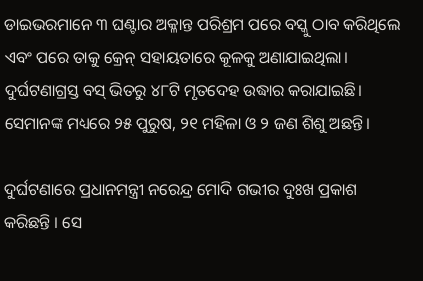ଡାଇଭରମାନେ ୩ ଘଣ୍ଟାର ଅକ୍ଳାନ୍ତ ପରିଶ୍ରମ ପରେ ବସ୍କୁ ଠାବ କରିଥିଲେ ଏବଂ ପରେ ତାକୁ କ୍ରେନ୍ ସହାୟତାରେ କୂଳକୁ ଅଣାଯାଇଥିଲା। ଦୁର୍ଘଟଣାଗ୍ରସ୍ତ ବସ୍ ଭିତରୁ ୪୮ଟି ମୃତଦେହ ଉଦ୍ଧାର କରାଯାଇଛି। ସେମାନଙ୍କ ମଧ୍ୟରେ ୨୫ ପୁରୁଷ, ୨୧ ମହିଳା ଓ ୨ ଜଣ ଶିଶୁ ଅଛନ୍ତି।

ଦୁର୍ଘଟଣାରେ ପ୍ରଧାନମନ୍ତ୍ରୀ ନରେନ୍ଦ୍ର ମୋଦି ଗଭୀର ଦୁଃଖ ପ୍ରକାଶ କରିଛନ୍ତି । ସେ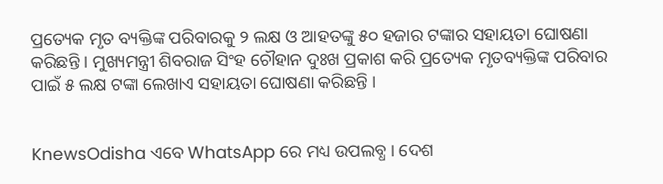ପ୍ରତ୍ୟେକ ମୃତ ବ୍ୟକ୍ତିଙ୍କ ପରିବାରକୁ ୨ ଲକ୍ଷ ଓ ଆହତଙ୍କୁ ୫୦ ହଜାର ଟଙ୍କାର ସହାୟତା ଘୋଷଣା କରିଛନ୍ତି । ମୁଖ୍ୟମନ୍ତ୍ରୀ ଶିବରାଜ ସିଂହ ଚୌହାନ ଦୁଃଖ ପ୍ରକାଶ କରି ପ୍ରତ୍ୟେକ ମୃତବ୍ୟକ୍ତିଙ୍କ ପରିବାର ପାଇଁ ୫ ଲକ୍ଷ ଟଙ୍କା ଲେଖାଏ ସହାୟତା ଘୋଷଣା କରିଛନ୍ତି ।


KnewsOdisha ଏବେ WhatsApp ରେ ମଧ୍ୟ ଉପଲବ୍ଧ । ଦେଶ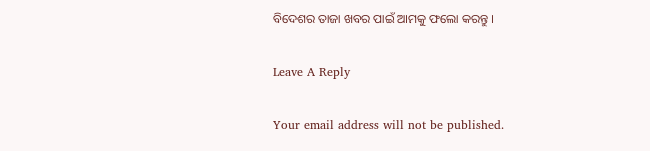ବିଦେଶର ତାଜା ଖବର ପାଇଁ ଆମକୁ ଫଲୋ କରନ୍ତୁ ।

Leave A Reply

Your email address will not be published.